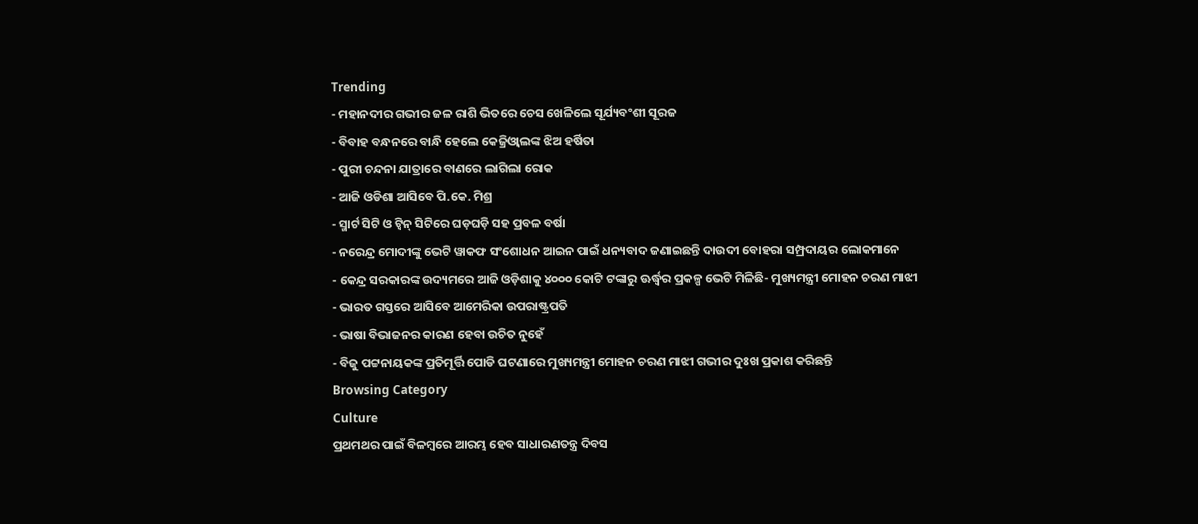Trending
- ମହାନଦୀର ଗଭୀର ଜଳ ରାଶି ଭିତରେ ଚେସ ଖେଳିଲେ ସୂର୍ଯ୍ୟବଂଶୀ ସୂରଜ
- ବିବାହ ବନ୍ଧନରେ ବାନ୍ଧି ହେଲେ କେଜ୍ରିଓ୍ବାଲଙ୍କ ଝିଅ ହର୍ଷିତା
- ପୁରୀ ଚନ୍ଦନା ଯାତ୍ରାରେ ବାଣରେ ଲାଗିଲା ରୋକ
- ଆଜି ଓଡିଶା ଆସିବେ ପି.କେ. ମିଶ୍ର
- ସ୍ମାର୍ଟ ସିଟି ଓ ଟ୍ଵିନ୍ ସିଟିରେ ଘଡ଼ଘଡ଼ି ସହ ପ୍ରବଳ ବର୍ଷା
- ନରେନ୍ଦ୍ର ମୋଦୀଙ୍କୁ ଭେଟି ୱାକଫ ସଂଶୋଧନ ଆଇନ ପାଇଁ ଧନ୍ୟବାଦ ଜଣାଇଛନ୍ତି ଦାଉଦୀ ବୋହରା ସମ୍ପ୍ରଦାୟର ଲୋକମାନେ
- କେନ୍ଦ୍ର ସରକାରଙ୍କ ଉଦ୍ୟମରେ ଆଜି ଓଡ଼ିଶାକୁ ୪୦୦୦ କୋଟି ଟଙ୍କାରୁ ଊର୍ଦ୍ଧ୍ବର ପ୍ରକଳ୍ପ ଭେଟି ମିଳିଛି- ମୁଖ୍ୟମନ୍ତ୍ରୀ ମୋହନ ଚରଣ ମାଝୀ
- ଭାରତ ଗସ୍ତରେ ଆସିବେ ଆମେରିକା ଉପରାଷ୍ଟ୍ରପତି
- ଭାଷା ବିଭାଜନର କାରଣ ହେବା ଉଚିତ ନୁହେଁ
- ବିଜୁ ପଟ୍ଟନାୟକଙ୍କ ପ୍ରତିମୂର୍ତ୍ତି ପୋଡି ଘଟଣାରେ ମୁଖ୍ୟମନ୍ତ୍ରୀ ମୋହନ ଚରଣ ମାଝୀ ଗଭୀର ଦୁଃଖ ପ୍ରକାଶ କରିଛନ୍ତି
Browsing Category
Culture
ପ୍ରଥମଥର ପାଇଁ ବିଳମ୍ବରେ ଆରମ୍ଭ ହେବ ସାଧାରଣତନ୍ତ୍ର ଦିବସ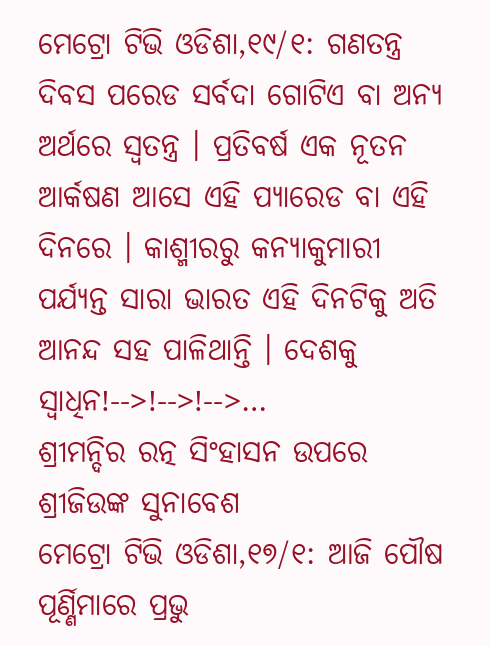ମେଟ୍ରୋ ଟିଭି ଓଡିଶା,୧୯/୧: ଗଣତନ୍ତ୍ର ଦିବସ ପରେଡ ସର୍ବଦା ଗୋଟିଏ ବା ଅନ୍ୟ ଅର୍ଥରେ ସ୍ୱତନ୍ତ୍ର । ପ୍ରତିବର୍ଷ ଏକ ନୂତନ ଆର୍କଷଣ ଆସେ ଏହି ପ୍ୟାରେଡ ବା ଏହି ଦିନରେ । କାଶ୍ମୀରରୁ କନ୍ୟାକୁମାରୀ ପର୍ଯ୍ୟନ୍ତ ସାରା ଭାରତ ଏହି ଦିନଟିକୁ ଅତି ଆନନ୍ଦ ସହ ପାଳିଥାନ୍ତି । ଦେଶକୁ ସ୍ୱାଧିନ!-->!-->!-->…
ଶ୍ରୀମନ୍ଦିର ରତ୍ନ ସିଂହାସନ ଉପରେ ଶ୍ରୀଜିଉଙ୍କ ସୁନାବେଶ
ମେଟ୍ରୋ ଟିଭି ଓଡିଶା,୧୭/୧: ଆଜି ପୌଷ ପୂର୍ଣ୍ଣିମାରେ ପ୍ରଭୁ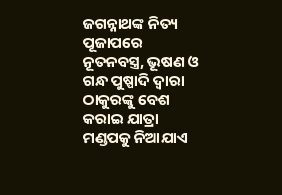ଜଗନ୍ନାଥଙ୍କ ନିତ୍ୟ ପୂଜାପରେ ନୂତନବସ୍ତ୍ର, ଭୂଷଣ ଓ ଗନ୍ଧ ପୁଷ୍ପାଦି ଦ୍ୱାରା ଠାକୁରଙ୍କୁ ବେଶ କରାଇ ଯାତ୍ରା ମଣ୍ଡପକୁ ନିଆଯାଏ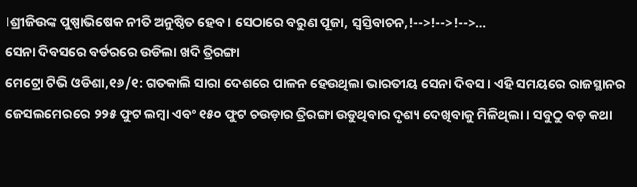।ଶ୍ରୀଜିଉଙ୍କ ପୁଷ୍ପାଭିଷେକ ନୀତି ଅନୁଷ୍ଠିତ ହେବ । ସେଠାରେ ବରୁଣ ପୂଜା, ସ୍ୱସ୍ତିବାଚନ,!-->!-->!-->…
ସେନା ଦିବସରେ ବର୍ଡରରେ ଉଡିଲା ଖଦି ତ୍ରିରଙ୍ଗା
ମେଟ୍ରୋ ଟିଭି ଓଡିଶା,୧୬/୧: ଗତକାଲି ସାରା ଦେଶରେ ପାଳନ ହେଉଥିଲା ଭାରତୀୟ ସେନା ଦିବସ । ଏହି ସମୟରେ ରାଜସ୍ଥାନର ଜେସଲମେରରେ ୨୨୫ ଫୁଟ ଲମ୍ବା ଏବଂ ୧୫୦ ଫୁଟ ଚଉଡ଼ାର ତ୍ରିରଙ୍ଗା ଉଡୁଥିବାର ଦୃଶ୍ୟ ଦେଖିବାକୁ ମିଳିଥିଲା । ସବୁଠୁ ବଡ଼ କଥା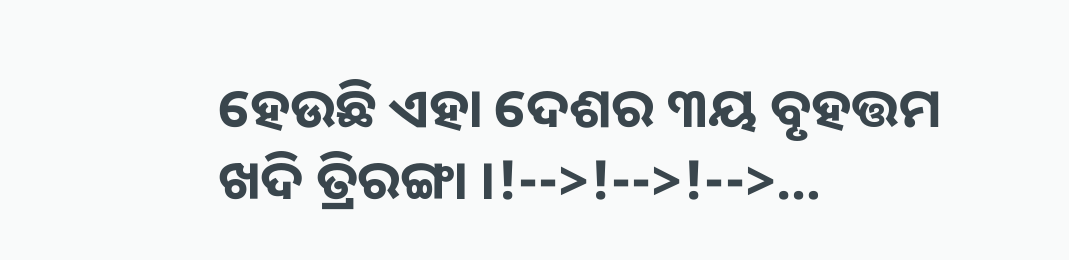ହେଉଛି ଏହା ଦେଶର ୩ୟ ବୃହତ୍ତମ ଖଦି ତ୍ରିରଙ୍ଗା ।!-->!-->!-->…